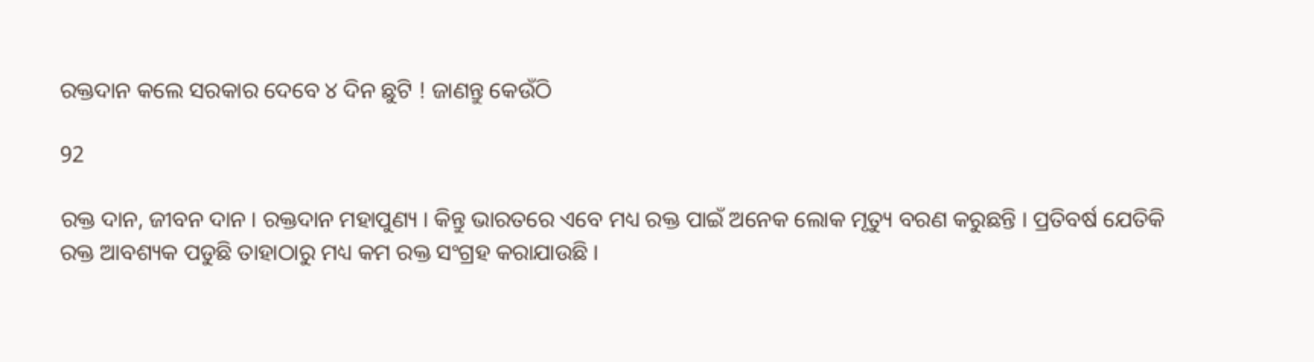ରକ୍ତଦାନ କଲେ ସରକାର ଦେବେ ୪ ଦିନ ଛୁଟି ! ଜାଣନ୍ତୁ କେଉଁଠି

92

ରକ୍ତ ଦାନ, ଜୀବନ ଦାନ । ରକ୍ତଦାନ ମହାପୁଣ୍ୟ । କିନ୍ତୁ ଭାରତରେ ଏବେ ମଧ୍ୟ ରକ୍ତ ପାଇଁ ଅନେକ ଲୋକ ମୃତ୍ୟୁ ବରଣ କରୁଛନ୍ତି । ପ୍ରତିବର୍ଷ ଯେତିକି ରକ୍ତ ଆବଶ୍ୟକ ପଡୁଛି ତାହାଠାରୁ ମଧ୍ୟ କମ ରକ୍ତ ସଂଗ୍ରହ କରାଯାଉଛି ।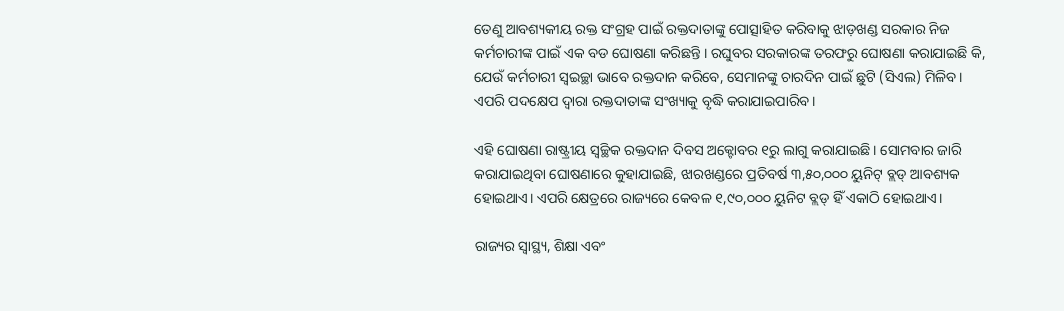ତେଣୁ ଆବଶ୍ୟକୀୟ ରକ୍ତ ସଂଗ୍ରହ ପାଇଁ ରକ୍ତଦାତାଙ୍କୁ ପୋତ୍ସାହିତ କରିବାକୁ ଝାଡ଼ଖଣ୍ଡ ସରକାର ନିଜ କର୍ମଚାରୀଙ୍କ ପାଇଁ ଏକ ବଡ ଘୋଷଣା କରିଛନ୍ତି । ରଘୁବର ସରକାରଙ୍କ ତରଫରୁ ଘୋଷଣା କରାଯାଇଛି କି, ଯେଉଁ କର୍ମଚାରୀ ସ୍ୱଇଚ୍ଛା ଭାବେ ରକ୍ତଦାନ କରିବେ, ସେମାନଙ୍କୁ ଚାରଦିନ ପାଇଁ ଛୁଟି (ସିଏଲ) ମିଳିବ। ଏପରି ପଦକ୍ଷେପ ଦ୍ୱାରା ରକ୍ତଦାତାଙ୍କ ସଂଖ୍ୟାକୁ ବୃଦ୍ଧି କରାଯାଇପାରିବ।

ଏହି ଘୋଷଣା ରାଷ୍ଟ୍ରୀୟ ସ୍ୱଚ୍ଛିକ ରକ୍ତଦାନ ଦିବସ ଅକ୍ଟୋବର ୧ରୁ ଲାଗୁ କରାଯାଇଛି। ସୋମବାର ଜାରି କରାଯାଇଥିବା ଘୋଷଣାରେ କୁହାଯାଇଛି, ଝାରଖଣ୍ଡରେ ପ୍ରତିବର୍ଷ ୩,୫୦,୦୦୦ ୟୁନିଟ୍ ବ୍ଲଡ୍ ଆବଶ୍ୟକ ହୋଇଥାଏ। ଏପରି କ୍ଷେତ୍ରରେ ରାଜ୍ୟରେ କେବଳ ୧,୯୦,୦୦୦ ୟୁନିଟ ବ୍ଲଡ୍ ହିଁ ଏକାଠି ହୋଇଥାଏ।

ରାଜ୍ୟର ସ୍ୱାସ୍ଥ୍ୟ, ଶିକ୍ଷା ଏବଂ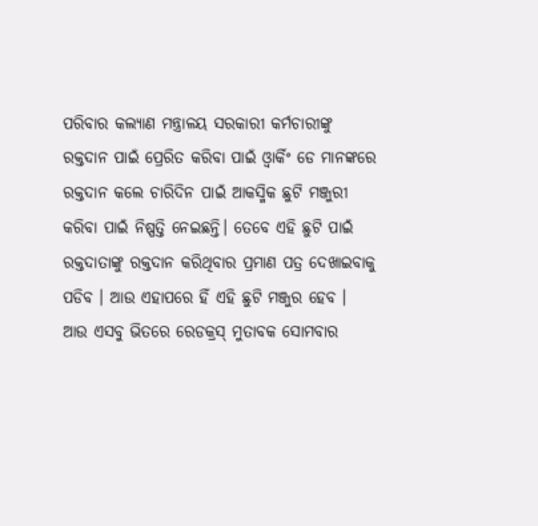ପରିବାର କଲ୍ୟାଣ ମନ୍ତ୍ରାଳୟ ସରକାରୀ କର୍ମଚାରୀଙ୍କୁ ରକ୍ତଦାନ ପାଇଁ ପ୍ରେରିତ କରିବା ପାଇଁ ଓ୍ଵାର୍କିଂ ଡେ ମାନଙ୍କରେ ରକ୍ତଦାନ କଲେ ଚାରିଦିନ ପାଇଁ ଆକସ୍ମିକ ଛୁଟି ମଞ୍ଜୁରୀ କରିବା ପାଇଁ ନିଷ୍ପତ୍ତି ନେଇଛନ୍ତି। ତେବେ ଏହି ଛୁଟି ପାଇଁ ରକ୍ତଦାତାଙ୍କୁ ରକ୍ତଦାନ କରିଥିବାର ପ୍ରମାଣ ପତ୍ର ଦେଖାଇବାକୁ ପଡିବ । ଆଉ ଏହାପରେ ହିଁ ଏହି ଛୁଟି ମଞ୍ଜୁର ହେବ । ଆଉ ଏସବୁ ଭିତରେ ରେଡକ୍ରସ୍ ମୁତାବକ ସୋମବାର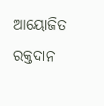ଆୟୋଜିତ ରକ୍ତଦାନ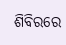ଶିବିରରେ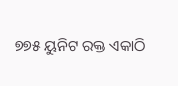୭୭୫ ୟୁନିଟ ରକ୍ତ ଏକାଠି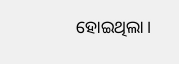ହୋଇଥିଲା।